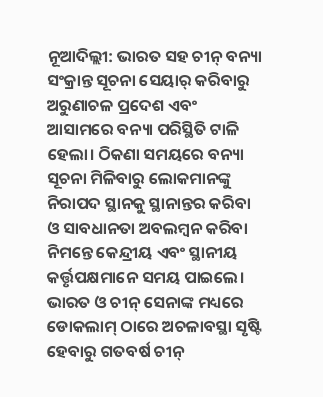ନୂଆଦିଲ୍ଲୀ: ଭାରତ ସହ ଚୀନ୍ ବନ୍ୟା ସଂକ୍ରାନ୍ତ ସୂଚନା ସେୟାର୍ କରିବାରୁ ଅରୁଣାଚଳ ପ୍ରଦେଶ ଏବଂ ଆସାମରେ ବନ୍ୟା ପରିସ୍ଥିତି ଟାଳି ହେଲା। ଠିକଣା ସମୟରେ ବନ୍ୟା ସୂଚନା ମିଳିବାରୁ ଲୋକମାନଙ୍କୁ ନିରାପଦ ସ୍ଥାନକୁ ସ୍ଥାନାନ୍ତର କରିବା ଓ ସାବଧାନତା ଅବଲମ୍ବନ କରିବା ନିମନ୍ତେ କେନ୍ଦ୍ରୀୟ ଏବଂ ସ୍ଥାନୀୟ କର୍ତ୍ତୃପକ୍ଷମାନେ ସମୟ ପାଇଲେ।
ଭାରତ ଓ ଚୀନ୍ ସେନାଙ୍କ ମଧ୍ୟରେ ଡୋକଲାମ୍ ଠାରେ ଅଚଳାବସ୍ଥା ସୃଷ୍ଟି ହେବାରୁ ଗତବର୍ଷ ଚୀନ୍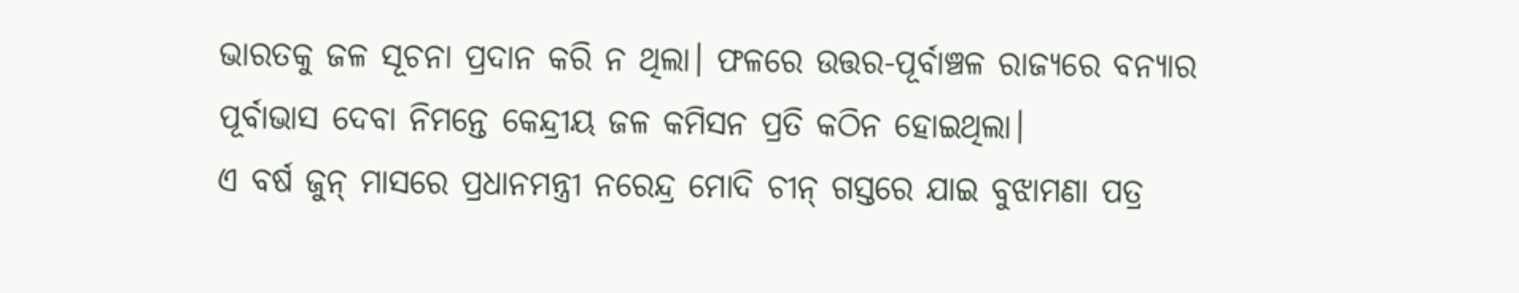ଭାରତକୁ ଜଳ ସୂଚନା ପ୍ରଦାନ କରି ନ ଥିଲା। ଫଳରେ ଉତ୍ତର-ପୂର୍ବାଞ୍ଚଳ ରାଜ୍ୟରେ ବନ୍ୟାର ପୂର୍ବାଭାସ ଦେବା ନିମନ୍ତେ କେନ୍ଦ୍ରୀୟ ଜଳ କମିସନ ପ୍ରତି କଠିନ ହୋଇଥିଲା।
ଏ ବର୍ଷ ଜୁନ୍ ମାସରେ ପ୍ରଧାନମନ୍ତ୍ରୀ ନରେନ୍ଦ୍ର ମୋଦି ଚୀନ୍ ଗସ୍ତରେ ଯାଇ ବୁଝାମଣା ପତ୍ର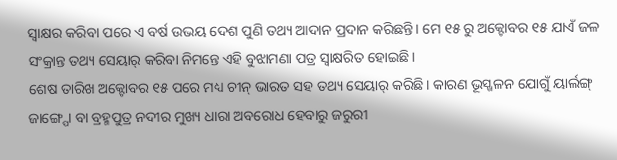ସ୍ୱାକ୍ଷର କରିବା ପରେ ଏ ବର୍ଷ ଉଭୟ ଦେଶ ପୁଣି ତଥ୍ୟ ଆଦାନ ପ୍ରଦାନ କରିଛନ୍ତି। ମେ ୧୫ ରୁ ଅକ୍ଟୋବର ୧୫ ଯାଏଁ ଜଳ ସଂକ୍ରାନ୍ତ ତଥ୍ୟ ସେୟାର୍ କରିବା ନିମନ୍ତେ ଏହି ବୁଝାମଣା ପତ୍ର ସ୍ୱାକ୍ଷରିତ ହୋଇଛି।
ଶେଷ ତାରିଖ ଅକ୍ଟୋବର ୧୫ ପରେ ମଧ୍ୟ ଚୀନ୍ ଭାରତ ସହ ତଥ୍ୟ ସେୟାର୍ କରିଛି। କାରଣ ଭୂସ୍ଖଳନ ଯୋଗୁଁ ୟାର୍ଲଙ୍ଗ୍ ଜାଙ୍ଗ୍ପୋ ବା ବ୍ରହ୍ମପୁତ୍ର ନଦୀର ମୁଖ୍ୟ ଧାରା ଅବରୋଧ ହେବାରୁ ଜରୁରୀ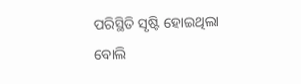ପରିସ୍ଥିତି ସୃଷ୍ଟି ହୋଇଥିଲା ବୋଲି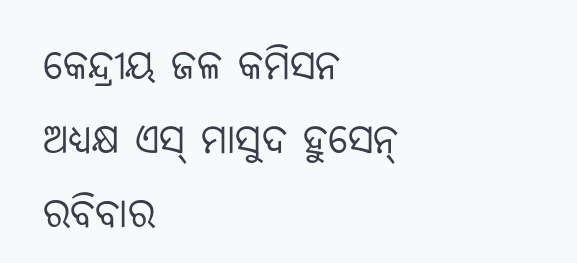କେନ୍ଦ୍ରୀୟ ଜଳ କମିସନ ଅଧ୍ୟକ୍ଷ ଏସ୍ ମାସୁଦ ହୁସେନ୍ ରବିବାର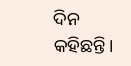ଦିନ କହିଛନ୍ତି।